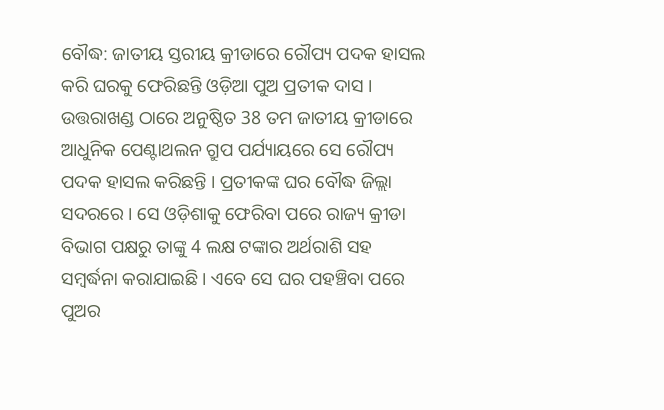ବୌଦ୍ଧ: ଜାତୀୟ ସ୍ତରୀୟ କ୍ରୀଡାରେ ରୌପ୍ୟ ପଦକ ହାସଲ କରି ଘରକୁ ଫେରିଛନ୍ତି ଓଡ଼ିଆ ପୁଅ ପ୍ରତୀକ ଦାସ । ଉତ୍ତରାଖଣ୍ଡ ଠାରେ ଅନୁଷ୍ଠିତ 38 ତମ ଜାତୀୟ କ୍ରୀଡାରେ ଆଧୁନିକ ପେଣ୍ଟାଥଲନ ଗ୍ରୁପ ପର୍ଯ୍ୟାୟରେ ସେ ରୌପ୍ୟ ପଦକ ହାସଲ କରିଛନ୍ତି । ପ୍ରତୀକଙ୍କ ଘର ବୌଦ୍ଧ ଜିଲ୍ଲା ସଦରରେ । ସେ ଓଡ଼ିଶାକୁ ଫେରିବା ପରେ ରାଜ୍ୟ କ୍ରୀଡା ବିଭାଗ ପକ୍ଷରୁ ତାଙ୍କୁ 4 ଲକ୍ଷ ଟଙ୍କାର ଅର୍ଥରାଶି ସହ ସମ୍ବର୍ଦ୍ଧନା କରାଯାଇଛି । ଏବେ ସେ ଘର ପହଞ୍ଚିବା ପରେ ପୁଅର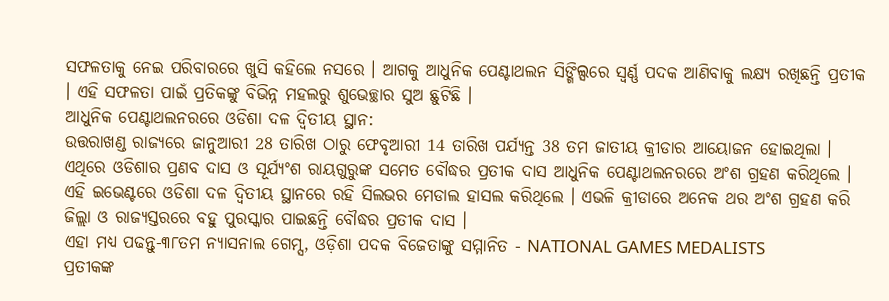ସଫଳତାକୁ ନେଇ ପରିବାରରେ ଖୁସି କହିଲେ ନସରେ । ଆଗକୁ ଆଧୁନିକ ପେଣ୍ଟାଥଲନ ସିଙ୍ଗିଲ୍ସରେ ସ୍ବର୍ଣ୍ଣ ପଦକ ଆଣିବାକୁ ଲକ୍ଷ୍ୟ ରଖିଛନ୍ତି ପ୍ରତୀକ । ଏହି ସଫଳତା ପାଇଁ ପ୍ରତିକଙ୍କୁ ବିଭିନ୍ନ ମହଲରୁ ଶୁଭେଚ୍ଛାର ସୁଅ ଛୁଟିଛି ।
ଆଧୁନିକ ପେଣ୍ଟାଥଲନରରେ ଓଡିଶା ଦଳ ଦ୍ୱିତୀୟ ସ୍ଥାନ:
ଉତ୍ତରାଖଣ୍ଡ ରାଜ୍ୟରେ ଜାନୁଆରୀ 28 ତାରିଖ ଠାରୁ ଫେବୃଆରୀ 14 ତାରିଖ ପର୍ଯ୍ୟନ୍ତ 38 ତମ ଜାତୀୟ କ୍ରୀଡାର ଆୟୋଜନ ହୋଇଥିଲା । ଏଥିରେ ଓଡିଶାର ପ୍ରଣବ ଦାସ ଓ ସୂର୍ଯ୍ୟଂଶ ରାୟଗୁରୁଙ୍କ ସମେତ ବୌଦ୍ଧର ପ୍ରତୀକ ଦାସ ଆଧୁନିକ ପେଣ୍ଟାଥଲନରରେ ଅଂଶ ଗ୍ରହଣ କରିଥିଲେ । ଏହି ଇଭେଣ୍ଟରେ ଓଡିଶା ଦଳ ଦ୍ୱିତୀୟ ସ୍ଥାନରେ ରହି ସିଲଭର ମେଡାଲ ହାସଲ କରିଥିଲେ । ଏଭଳି କ୍ରୀଡାରେ ଅନେକ ଥର ଅଂଶ ଗ୍ରହଣ କରି ଜିଲ୍ଲା ଓ ରାଜ୍ୟସ୍ତରରେ ବହୁ ପୁରସ୍କାର ପାଇଛନ୍ତି ବୌଦ୍ଧର ପ୍ରତୀକ ଦାସ ।
ଏହା ମଧ୍ୟ ପଢନ୍ତୁ-୩୮ତମ ନ୍ୟାସନାଲ ଗେମ୍ସ, ଓଡ଼ିଶା ପଦକ ବିଜେତାଙ୍କୁ ସମ୍ମାନିତ - NATIONAL GAMES MEDALISTS
ପ୍ରତୀକଙ୍କ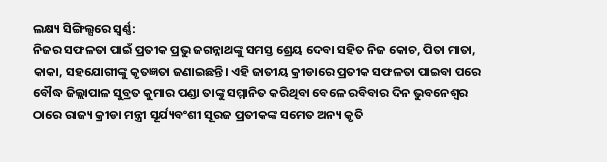ଲକ୍ଷ୍ୟ ସିଙ୍ଗିଲ୍ସରେ ସ୍ବର୍ଣ୍ଣ:
ନିଜର ସଫଳତା ପାଇଁ ପ୍ରତୀକ ପ୍ରଭୁ ଜଗନ୍ନାଥଙ୍କୁ ସମସ୍ତ ଶ୍ରେୟ ଦେବା ସହିତ ନିଜ କୋଚ, ପିତା ମାତା, କାକା, ସହଯୋଗୀଙ୍କୁ କୃତଜ୍ଞତା ଜଣାଇଛନ୍ତି। ଏହି ଜାତୀୟ କ୍ରୀଡାରେ ପ୍ରତୀକ ସଫଳତା ପାଇବା ପରେ ବୌଦ୍ଧ ଜିଲ୍ଲାପାଳ ସୁବ୍ରତ କୁମାର ପଣ୍ଡା ତାଙ୍କୁ ସମ୍ମାନିତ କରିଥିବା ବେଳେ ରବିବାର ଦିନ ଭୁବନେଶ୍ୱର ଠାରେ ରାଜ୍ୟ କ୍ରୀଡା ମନ୍ତ୍ରୀ ସୂର୍ଯ୍ୟବଂଶୀ ସୂରଜ ପ୍ରତୀକଙ୍କ ସମେତ ଅନ୍ୟ କୃତି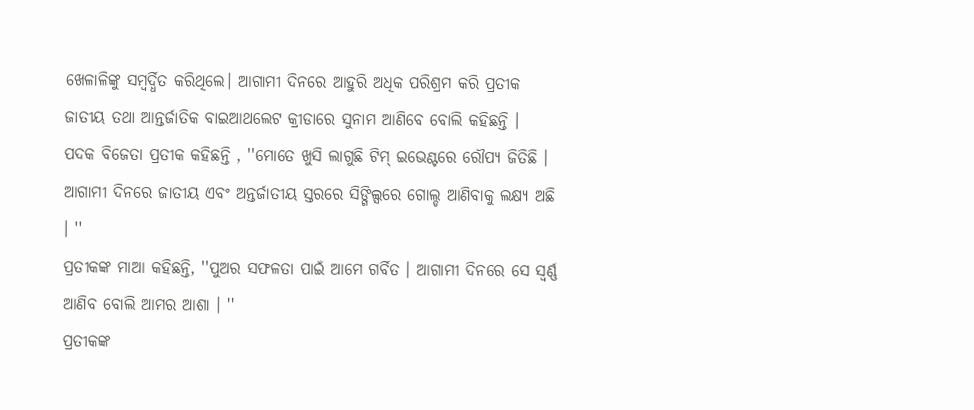ଖେଳାଳିଙ୍କୁ ସମ୍ବର୍ଦ୍ଧିତ କରିଥିଲେ। ଆଗାମୀ ଦିନରେ ଆହୁରି ଅଧିକ ପରିଶ୍ରମ କରି ପ୍ରତୀକ ଜାତୀୟ ତଥା ଆନ୍ତର୍ଜାତିକ ବାଇଆଥଲେଟ କ୍ରୀଡାରେ ସୁନାମ ଆଣିବେ ବୋଲି କହିଛନ୍ତି ।
ପଦକ ବିଜେତା ପ୍ରତୀକ କହିଛନ୍ତି , ''ମୋତେ ଖୁସି ଲାଗୁଛି ଟିମ୍ ଇଭେଣ୍ଟରେ ରୌପ୍ୟ ଜିତିଛି । ଆଗାମୀ ଦିନରେ ଜାତୀୟ ଏବଂ ଅନ୍ତର୍ଜାତୀୟ ସ୍ତରରେ ସିଙ୍ଗିଲ୍ସରେ ଗୋଲ୍ଡ ଆଣିବାକୁ ଲକ୍ଷ୍ୟ ଅଛି । ''
ପ୍ରତୀକଙ୍କ ମାଆ କହିଛନ୍ତି, ''ପୁଅର ସଫଳତା ପାଇଁ ଆମେ ଗର୍ବିତ । ଆଗାମୀ ଦିନରେ ସେ ସ୍ବର୍ଣ୍ଣ ଆଣିବ ବୋଲି ଆମର ଆଶା । ''
ପ୍ରତୀକଙ୍କ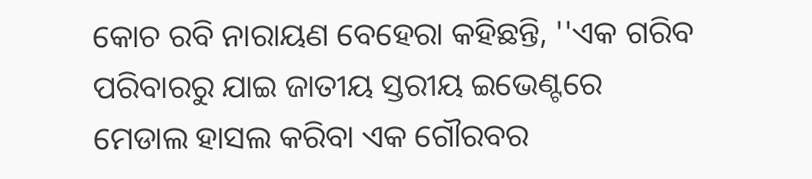କୋଚ ରବି ନାରାୟଣ ବେହେରା କହିଛନ୍ତି, ''ଏକ ଗରିବ ପରିବାରରୁ ଯାଇ ଜାତୀୟ ସ୍ତରୀୟ ଇଭେଣ୍ଟରେ ମେଡାଲ ହାସଲ କରିବା ଏକ ଗୌରବର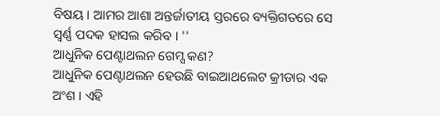ବିଷୟ । ଆମର ଆଶା ଅନ୍ତର୍ଜାତୀୟ ସ୍ତରରେ ବ୍ୟକ୍ତିଗତରେ ସେ ସ୍ବର୍ଣ୍ଣ ପଦକ ହାସଲ କରିବ । ''
ଆଧୁନିକ ପେଣ୍ଟାଥଲନ ଗେମ୍ସ କଣ?
ଆଧୁନିକ ପେଣ୍ଟାଥଲନ ହେଉଛି ବାଇଆଥଲେଟ କ୍ରୀଡାର ଏକ ଅଂଶ । ଏହି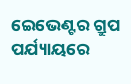ଇେଭେଣ୍ଟର ଗ୍ରୁପ ପର୍ଯ୍ୟାୟରେ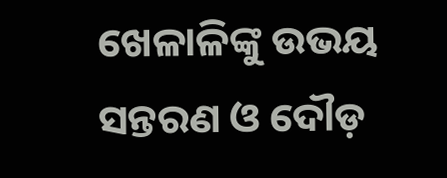ଖେଳାଳିଙ୍କୁ ଉଭୟ ସନ୍ତରଣ ଓ ଦୌଡ଼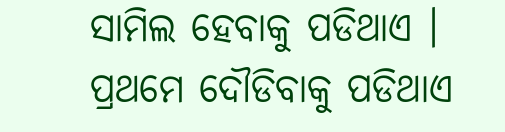ସାମିଲ ହେବାକୁ ପଡିଥାଏ । ପ୍ରଥମେ ଦୌଡିବାକୁ ପଡିଥାଏ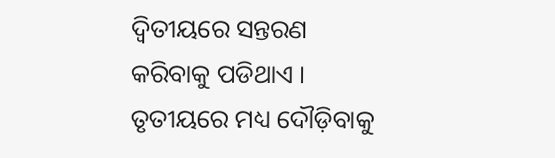ଦ୍ବିତୀୟରେ ସନ୍ତରଣ କରିବାକୁ ପଡିଥାଏ । ତୃତୀୟରେ ମଧ୍ୟ ଦୌଡ଼ିବାକୁ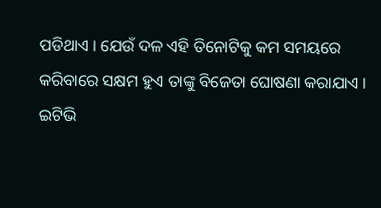ପଡିଥାଏ । ଯେଉଁ ଦଳ ଏହି ତିନୋଟିକୁ କମ ସମୟରେ କରିବାରେ ସକ୍ଷମ ହୁଏ ତାଙ୍କୁ ବିଜେତା ଘୋଷଣା କରାଯାଏ ।
ଇଟିଭି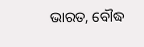ଭାରତ, ବୌଦ୍ଧ